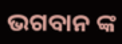ଭଗବାନ ଙ୍କ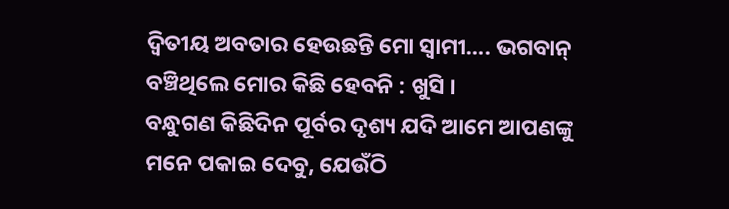ଦ୍ଵିତୀୟ ଅବତାର ହେଉଛନ୍ତି ମୋ ସ୍ଵାମୀ…. ଭଗବାନ୍ ବଞ୍ଚିଥିଲେ ମୋର କିଛି ହେବନି : ଖୁସି ।
ବନ୍ଧୁଗଣ କିଛିଦିନ ପୂର୍ବର ଦୃଶ୍ୟ ଯଦି ଆମେ ଆପଣଙ୍କୁ ମନେ ପକାଇ ଦେବୁ, ଯେଉଁଠି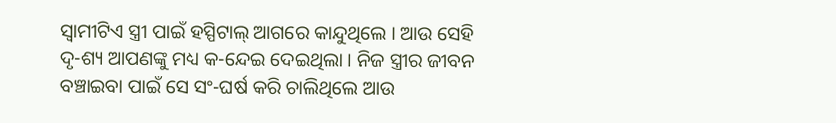ସ୍ଵାମୀଟିଏ ସ୍ତ୍ରୀ ପାଇଁ ହସ୍ପିଟାଲ୍ ଆଗରେ କାନ୍ଦୁଥିଲେ । ଆଉ ସେହି ଦୃ-ଶ୍ୟ ଆପଣଙ୍କୁ ମଧ୍ୟ କ-ନ୍ଦେଇ ଦେଇଥିଲା । ନିଜ ସ୍ତ୍ରୀର ଜୀବନ ବଞ୍ଚାଇବା ପାଇଁ ସେ ସଂ-ଘର୍ଷ କରି ଚାଲିଥିଲେ ଆଉ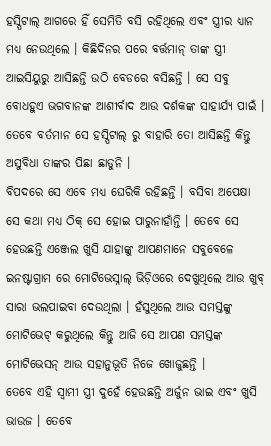ହସ୍ପିଟାଲ୍ ଆଗରେ ହିଁ ସେମିତି ବସି ରହିଥିଲେ ଏବଂ ସ୍ତ୍ରୀର ଧ୍ୟାନ ମଧ୍ୟ ନେଉଥିଲେ । କିଛିଦିନର ପରେ ବର୍ତ୍ତମାନ୍ ତାଙ୍କ ସ୍ତ୍ରୀ ଆଇସିୟୁରୁ ଆସିଛନ୍ତି ଉଠି ବେଡରେ ବସିଛନ୍ତି । ସେ ସବୁ ବୋଧହୁଏ ଭଗବାନଙ୍କ ଆଶୀର୍ବାଦ ଆଉ ଦର୍ଶକଙ୍କ ସାହାର୍ଯ୍ୟ ପାଇଁ । ତେବେ ବର୍ତମାନ ସେ ହସ୍ପିଟାଲ୍ ରୁ ବାହାରି ତୋ ଆସିଛନ୍ତି କିନ୍ତୁ ଅସୁବିଧା ତାଙ୍କର ପିଛା ଛାଡୁନି ।
ବିପଦରେ ସେ ଏବେ ମଧ୍ୟ ଘେରିକି ରହିଛନ୍ତି । ବସିବା ଅପେକ୍ଷା ସେ କଥା ମଧ୍ୟ ଠିକ୍ ସେ ହୋଇ ପାରୁନାହାଁନ୍ତି । ତେବେ ସେ ହେଉଛନ୍ତି ଏଞ୍ଜେଲ ଖୁସି ଯାହାଙ୍କୁ ଆପଣମାନେ ସବୁବେଳେ ଇନଷ୍ଟାଗ୍ରାମ ରେ ମୋଟିଭେସ୍ନାଲ୍ ଭିଡ଼ିଓରେ ଦେଖୁଥିଲେ ଆଉ ଖୁବ୍ ସାରା ଭଲପାଇବା ଦେଉଥିଲା । ହଁସୁଥିଲେ ଆଉ ସମସ୍ତଙ୍କୁ ମୋଟିଭେଟ୍ କରୁଥିଲେ କିନ୍ତୁ ଆଜି ସେ ଆପଣ ସମସ୍ତଙ୍କ ମୋଟିଭେସନ୍ ଆଉ ସହାନୁଭୂତି ନିଜେ ଖୋଜୁଛନ୍ତି ।
ତେବେ ଏହି ସ୍ଵାମୀ ସ୍ତ୍ରୀ ଦୁହେଁ ହେଉଛନ୍ତି ଅର୍ଜୁନ ଭାଇ ଏବଂ ଖୁସି ଭାଉଜ । ତେବେ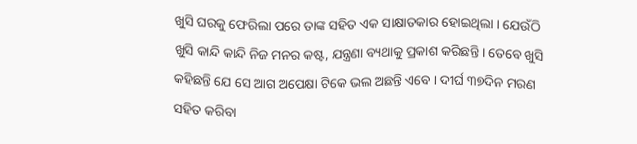ଖୁସି ଘରକୁ ଫେରିଲା ପରେ ତାଙ୍କ ସହିତ ଏକ ସାକ୍ଷାତକାର ହୋଇଥିଲା । ଯେଉଁଠି ଖୁସି କାନ୍ଦି କାନ୍ଦି ନିଜ ମନର କଷ୍ଟ, ଯନ୍ତ୍ରଣା ବ୍ୟଥାକୁ ପ୍ରକାଶ କରିଛନ୍ତି । ତେବେ ଖୁସି କହିଛନ୍ତି ଯେ ସେ ଆଗ ଅପେକ୍ଷା ଟିକେ ଭଲ ଅଛନ୍ତି ଏବେ । ଦୀର୍ଘ ୩୭ଦିନ ମରଣ ସହିତ କରିବା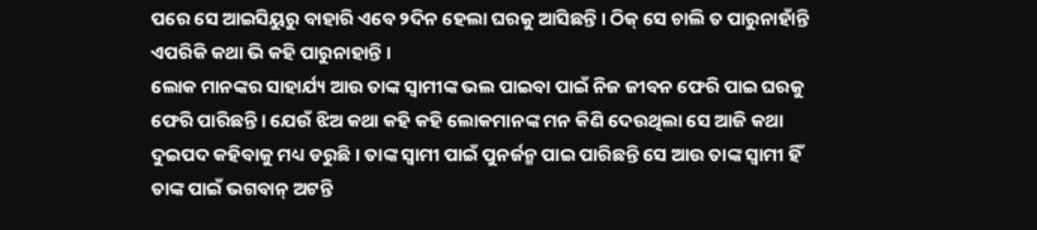ପରେ ସେ ଆଇସିୟୁରୁ ବାହାରି ଏବେ ୨ଦିନ ହେଲା ଘରକୁ ଆସିଛନ୍ତି । ଠିକ୍ ସେ ଚାଲି ତ ପାରୁନାହାଁନ୍ତି ଏପରିକି କଥା ଭି କହି ପାରୁନାହାନ୍ତି ।
ଲୋକ ମାନଙ୍କର ସାହାର୍ଯ୍ୟ ଆଉ ତାଙ୍କ ସ୍ବାମୀଙ୍କ ଭଲ ପାଇବା ପାଇଁ ନିଜ ଜୀବନ ଫେରି ପାଇ ଘରକୁ ଫେରି ପାରିଛନ୍ତି । ଯେଉଁ ଝିଅ କଥା କହି କହି ଲୋକମାନଙ୍କ ମନ କିଣି ଦେଉଥିଲା ସେ ଆଜି କଥା ଦୁଇପଦ କହିବାକୁ ମଧ୍ୟ ଡରୁଛି । ତାଙ୍କ ସ୍ଵାମୀ ପାଇଁ ପୁନର୍ଜନ୍ମ ପାଇ ପାରିଛନ୍ତି ସେ ଆଉ ତାଙ୍କ ସ୍ବାମୀ ହିଁ ତାଙ୍କ ପାଇଁ ଭଗବାନ୍ ଅଟନ୍ତି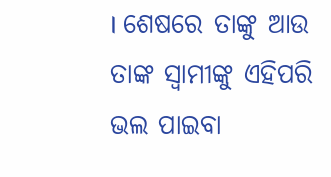। ଶେଷରେ ତାଙ୍କୁ ଆଉ ତାଙ୍କ ସ୍ଵାମୀଙ୍କୁ ଏହିପରି ଭଲ ପାଇବା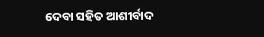ଦେବା ସହିତ ଆଶୀର୍ବାଦ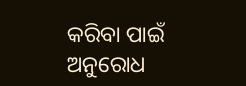କରିବା ପାଇଁ ଅନୁରୋଧ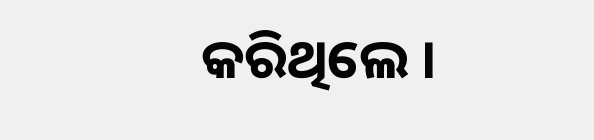କରିଥିଲେ ।